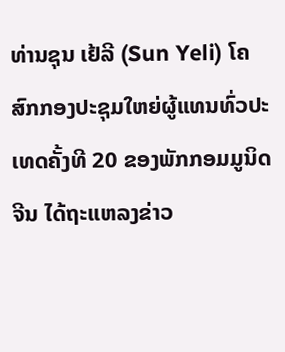ທ່ານຊຸນ ເຢ້ລີ (Sun Yeli) ໂຄສົກກອງປະຊຸມໃຫຍ່ຜູ້ແທນທົ່ວປະເທດຄັ້ງທີ 20 ຂອງພັກກອມມູນິດຈີນ ໄດ້ຖະແຫລງຂ່າວ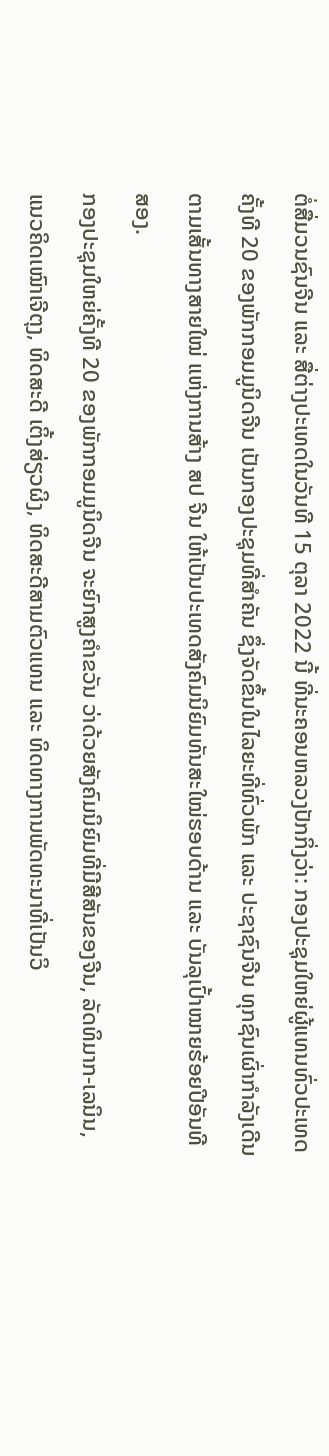ຕໍ່ສື່ມວນຊົນຈີນ ແລະ ສື່ຕ່າງປະເທດໃນວັນທີ 15 ຕຸລາ 2022 ນີ້ ທີ່ນະຄອນຫລວງປັກກິ່ງວ່າ: ກອງປະຊຸມໃຫຍ່ຜູ້ແທນທົ່ວປະເທດຄັ້ງທີ 20 ຂອງພັກກອມມູນິດຈີນ ເປັນກອງປະຊຸມທີ່ສຳຄັນ ຊຶ່ງຈັດຂຶ້ນໃນໄລຍະທີ່ທົ່ວພັກ ແລະ ປະຊາຊົນຈີນ ທຸກຊົນເຜົ່າກຳລັງເດີນຕາມເສັ້ນທາງສາຍໃໝ່ ແຫ່ງການສ້າງ ສປ ຈີນ ໃຫ້ເປັນປະເທດສັງຄົມນິຍົມທັນສະໃໝ່ຮອບດ້ານ ແລະ ບັນລຸເປົ້າໝາຍຮ້ອຍປີອັນທີສອງ.
ກອງປະຊຸມໃຫຍ່ຄັ້ງທີ 20 ຂອງພັກກອມມູນິດຈີນ ຈະຍົກສູງຄຳຂວັນ ວ່າດ້ວຍສັງຄົມນິຍົມທີ່ມີສີສັນຂອງຈີນ, ລັດທິມາກ-ເລນິນ, ແນວຄິດເໝົາເຈີຕຸງ, ທິດສະດີ ເຕິ້ງສ່ຽວຜິງ, ທິດສະດີສາມຕົວແທນ ແລະ ທິດທາງການພັດທະນາທີ່ເປັນວິ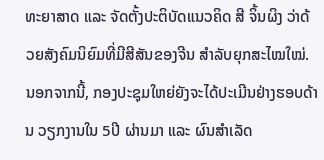ທະຍາສາດ ແລະ ຈັດຕັ້ງປະຕິບັດແນວຄິດ ສີ ຈິ້ນຜິງ ວ່າດ້ວຍສັງຄົມນິຍົມທີ່ມີສີສັນຂອງຈີນ ສຳລັບຍຸກສະໄໝໃໝ່. ນອກຈາກນີ້, ກອງປະຊຸມໃຫຍ່ຍັງຈະໄດ້ປະເມີນຢ່າງຮອບດ້ານ ວຽກງານໃນ 5ປີ ຜ່ານມາ ແລະ ຜົນສຳເລັດ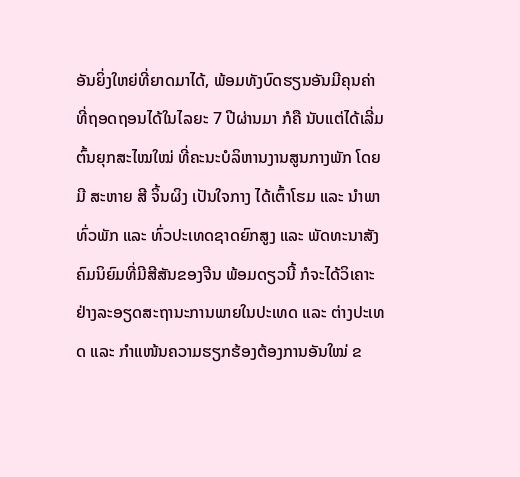ອັນຍິ່ງໃຫຍ່ທີ່ຍາດມາໄດ້, ພ້ອມທັງບົດຮຽນອັນມີຄຸນຄ່າທີ່ຖອດຖອນໄດ້ໃນໄລຍະ 7 ປີຜ່ານມາ ກໍຄື ນັບແຕ່ໄດ້ເລີ່ມຕົ້ນຍຸກສະໄໝໃໝ່ ທີ່ຄະນະບໍລິຫານງານສູນກາງພັກ ໂດຍມີ ສະຫາຍ ສີ ຈິ້ນຜິງ ເປັນໃຈກາງ ໄດ້ເຕົ້າໂຮມ ແລະ ນຳພາ ທົ່ວພັກ ແລະ ທົ່ວປະເທດຊາດຍົກສູງ ແລະ ພັດທະນາສັງຄົມນິຍົມທີ່ມີສີສັນຂອງຈີນ ພ້ອມດຽວນີ້ ກໍຈະໄດ້ວິເຄາະຢ່າງລະອຽດສະຖານະການພາຍໃນປະເທດ ແລະ ຕ່າງປະເທດ ແລະ ກຳແໜ້ນຄວາມຮຽກຮ້ອງຕ້ອງການອັນໃໝ່ ຂ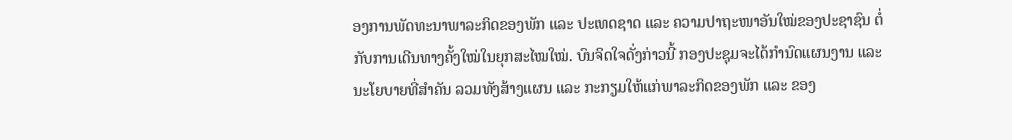ອງການພັດທະນາພາລະກິດຂອງພັກ ແລະ ປະເທດຊາດ ແລະ ຄວາມປາຖະໜາອັນໃໝ່ຂອງປະຊາຊົນ ຕໍ່ກັບການເດີນທາງຄັ້ງໃໝ່ໃນຍຸກສະໄໝໃໝ່. ບົນຈິດໃຈດັ່ງກ່າວນີ້ ກອງປະຊຸມຈະໄດ້ກຳນົດແຜນງານ ແລະ ນະໂຍບາຍທີ່ສຳຄັນ ລວມທັງສ້າງແຜນ ແລະ ກະກຽມໃຫ້ແກ່ພາລະກິດຂອງພັກ ແລະ ຂອງ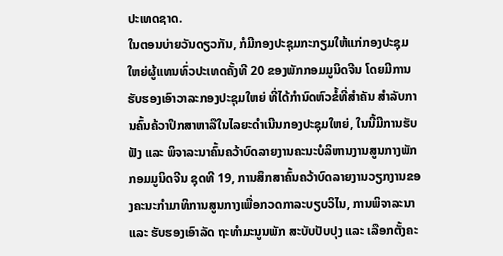ປະເທດຊາດ.
ໃນຕອນບ່າຍວັນດຽວກັນ, ກໍມີກອງປະຊຸມກະກຽມໃຫ້ແກ່ກອງປະຊຸມໃຫຍ່ຜູ້ແທນທົ່ວປະເທດຄັ້ງທີ 20 ຂອງພັກກອມມູນິດຈີນ ໂດຍມີການຮັບຮອງເອົາວາລະກອງປະຊຸມໃຫຍ່ ທີ່ໄດ້ກຳນົດຫົວຂໍ້ທີ່ສຳຄັນ ສຳລັບການຄົ້ນຄ້ວາປຶກສາຫາລືໃນໄລຍະດຳເນີນກອງປະຊຸມໃຫຍ່, ໃນນີ້ມີການຮັບຟັງ ແລະ ພິຈາລະນາຄົ້ນຄວ້າບົດລາຍງານຄະນະບໍລິຫານງານສູນກາງພັກກອມມູນິດຈີນ ຊຸດທີ 19, ການສຶກສາຄົ້ນຄວ້າບົດລາຍງານວຽກງານຂອງຄະນະກຳມາທິການສູນກາງເພື່ອກວດກາລະບຽບວິໄນ, ການພິຈາລະນາ ແລະ ຮັບຮອງເອົາລັດ ຖະທຳມະນູນພັກ ສະບັບປັບປຸງ ແລະ ເລືອກຕັ້ງຄະ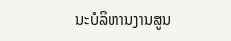ນະບໍລິຫານງານສູນ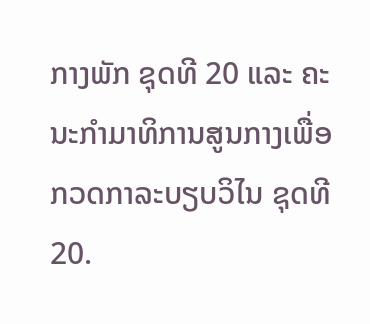ກາງພັກ ຊຸດທີ 20 ແລະ ຄະນະກຳມາທິການສູນກາງເພື່ອກວດກາລະບຽບວິໄນ ຊຸດທີ 20.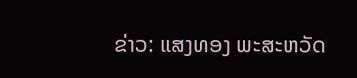ຂ່າວ: ແສງທອງ ພະສະຫວັດ